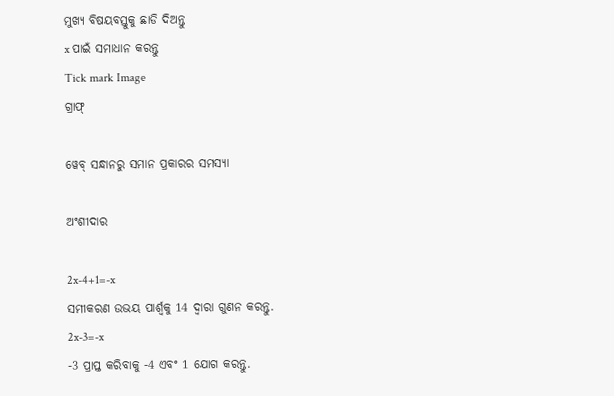ମୁଖ୍ୟ ବିଷୟବସ୍ତୁକୁ ଛାଡି ଦିଅନ୍ତୁ
x ପାଇଁ ସମାଧାନ କରନ୍ତୁ
Tick mark Image
ଗ୍ରାଫ୍

ୱେବ୍ ସନ୍ଧାନରୁ ସମାନ ପ୍ରକାରର ସମସ୍ୟା

ଅଂଶୀଦାର

2x-4+1=-x
ସମୀକରଣ ଉଭୟ ପାର୍ଶ୍ୱକୁ 14 ଦ୍ୱାରା ଗୁଣନ କରନ୍ତୁ.
2x-3=-x
-3 ପ୍ରାପ୍ତ କରିବାକୁ -4 ଏବଂ 1 ଯୋଗ କରନ୍ତୁ.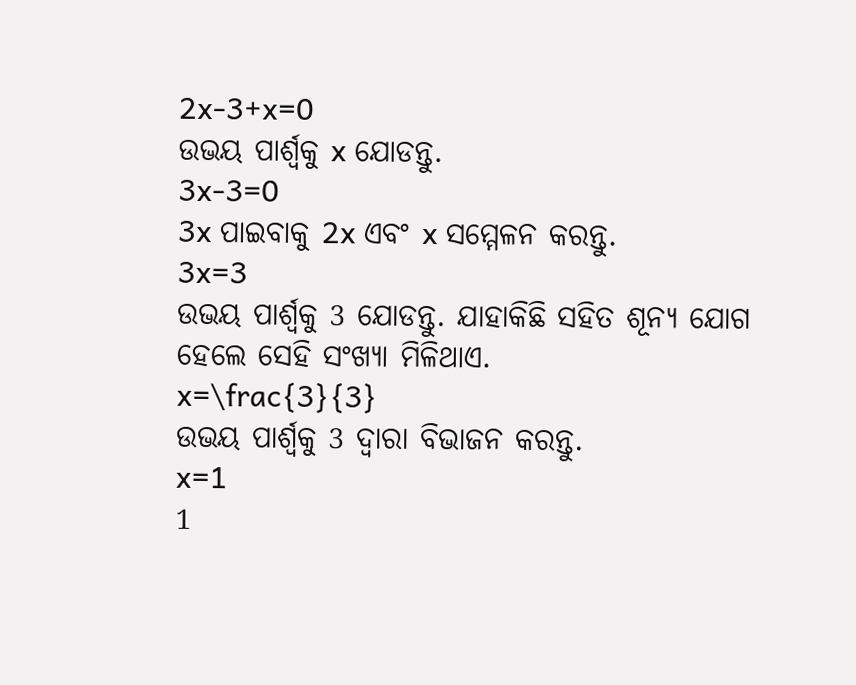2x-3+x=0
ଉଭୟ ପାର୍ଶ୍ଵକୁ x ଯୋଡନ୍ତୁ.
3x-3=0
3x ପାଇବାକୁ 2x ଏବଂ x ସମ୍ମେଳନ କରନ୍ତୁ.
3x=3
ଉଭୟ ପାର୍ଶ୍ଵକୁ 3 ଯୋଡନ୍ତୁ. ଯାହାକିଛି ସହିତ ଶୂନ୍ୟ ଯୋଗ ହେଲେ ସେହି ସଂଖ୍ୟା ମିଳିଥାଏ.
x=\frac{3}{3}
ଉଭୟ ପାର୍ଶ୍ୱକୁ 3 ଦ୍ୱାରା ବିଭାଜନ କରନ୍ତୁ.
x=1
1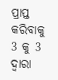ପ୍ରାପ୍ତ କରିବାକୁ 3 କୁ 3 ଦ୍ୱାରା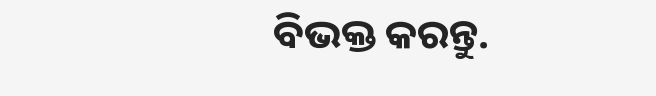ବିଭକ୍ତ କରନ୍ତୁ.